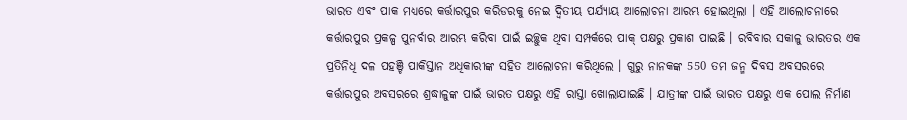ଭାରତ ଏବଂ ପାକ ମଧ୍ୟରେ କର୍ତ୍ତାରପୁର କରିଡରକୁ ନେଇ ଦ୍ବିତୀୟ ପର୍ଯ୍ୟାୟ ଆଲୋଚନା ଆରମ୍ଭ ହୋଇଥିଲା । ଏହି ଆଲୋଚନାରେ କର୍ତ୍ତାରପୁର ପ୍ରକଳ୍ପ ପୁନର୍ବାର ଆରମ୍ଭ କରିବା ପାଇଁ ଇଚ୍ଛୁକ ଥିବା ସମ୍ପର୍କରେ ପାକ୍ ପକ୍ଷରୁ ପ୍ରକାଶ ପାଇଛି । ରବିବାର ସକାଳୁ ଭାରତର ଏକ ପ୍ରତିନିଧି ଦଳ ପହଞ୍ଚି ପାକିସ୍ତାନ ଅଧିକାରୀଙ୍କ ସହିତ ଆଲୋଚନା କରିଥିଲେ । ଗୁରୁ ନାନକଙ୍କ 550 ତମ ଜନ୍ମ ଦିବସ ଅବସରରେ କର୍ତ୍ତାରପୁର ଅବସରରେ ଶ୍ରଦ୍ଧାଳୁଙ୍କ ପାଇଁ ଭାରତ ପକ୍ଷରୁ ଏହି ରାସ୍ତା ଖୋଲାଯାଇଛି । ଯାତ୍ରୀଙ୍କ ପାଇଁ ଭାରତ ପକ୍ଷରୁ ଏକ ପୋଲ ନିର୍ମାଣ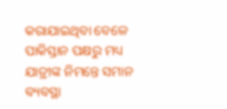କରାଯାଇଥିବା ବେଳେ ପାକିସ୍ତାନ ପକ୍ଷରୁ ମଧ୍ୟ ଯାତ୍ରୀଙ୍କ ନିମନ୍ତେ ସମାନ ବ୍ୟବସ୍ଥା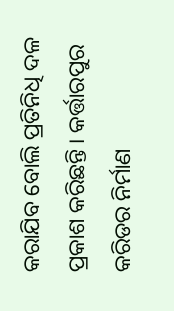କରାଯିବ ବୋଲି ପ୍ରତିନିଧି ଦଳ ପ୍ରକାଶ କରିଛନ୍ତି । କର୍ତ୍ତାରପୁର କରିଡର ନିର୍ମାଣ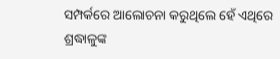ସମ୍ପର୍କରେ ଆଲୋଚନା କରୁଥିଲେ ହେଁ ଏଥିରେ ଶ୍ରଦ୍ଧାଳୁଙ୍କ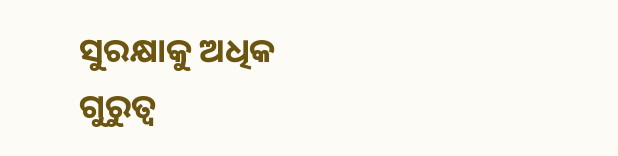ସୁରକ୍ଷାକୁ ଅଧିକ ଗୁରୁତ୍ୱ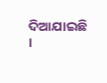ଦିଆଯାଇଛି ।